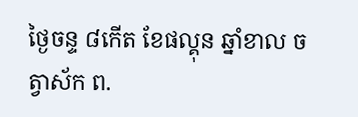ថ្ងៃចន្ទ ៨កើត ខែផល្គុន ឆ្នាំខាល ចត្វាស័ក ព.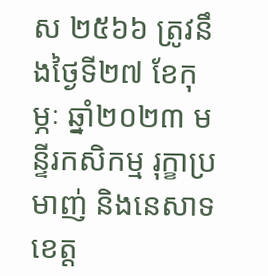ស ២៥៦៦ ត្រូវនឹងថ្ងៃទី២៧ ខែកុម្ភៈ ឆ្នាំ២០២៣ មន្ទីរកសិកម្ម រុក្ខាប្រមាញ់ និងនេសាទខេត្ត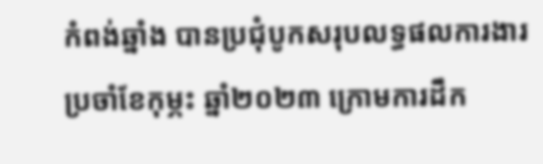កំពង់ឆ្នាំង បានប្រជុំបូកសរុបលទ្ធផលការងារប្រចាំខែកុម្ភះ ឆ្នាំ២០២៣ ក្រោមការដឹក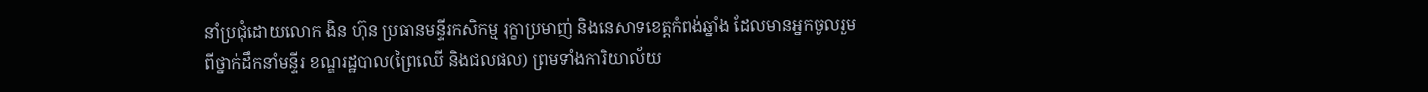នាំប្រជុំដោយលោក ងិន ហ៊ុន ប្រធានមន្ទីរកសិកម្ម រុក្ខាប្រមាញ់ និងនេសាទខេត្តកំពង់ឆ្នាំង ដែលមានអ្នកចូលរួមពីថ្នាក់ដឹកនាំមន្ទីរ ខណ្ឌរដ្ឋបាល(ព្រៃឈើ និងជលផល) ព្រមទាំងការិយាល័យ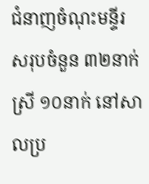ជំនាញចំណុះមន្ទីរ សរុបចំនួន ៣២នាក់ ស្រី ១០នាក់ នៅសាលប្រ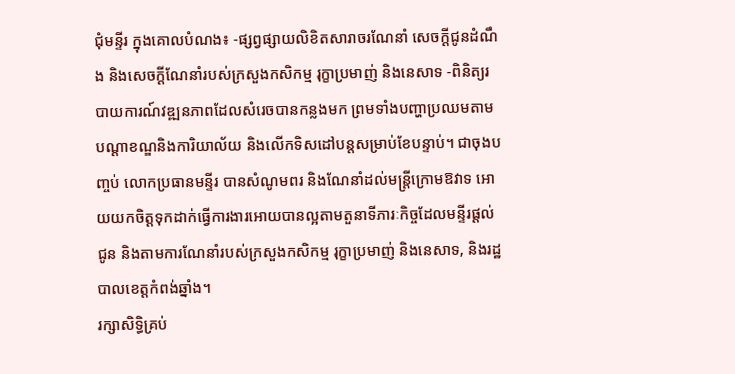ជុំមន្ទីរ ក្នុងគោលបំណង៖ -ផ្សព្វផ្សាយលិខិតសារាចរណែនាំ សេចក្តីជូនដំណឹង និងសេចក្តីណែនាំរបស់ក្រសួងកសិកម្ម រុក្ខាប្រមាញ់ និងនេសាទ -ពិនិត្យរបាយការណ៍វឌ្ឍនភាពដែលសំរេចបានកន្លងមក ព្រមទាំងបញ្ហាប្រឈមតាមបណ្តាខណ្ឌនិងការិយាល័យ និងលើកទិសដៅបន្តសម្រាប់ខែបន្ទាប់។ ជាចុងបញ្ចប់ លោកប្រធានមន្ទីរ បានសំណូមពរ និងណែនាំដល់មន្ត្រីក្រោមឱវាទ អោយយកចិត្តទុកដាក់ធ្វើការងារអោយបានល្អតាមតួនាទីភារៈកិច្ចដែលមន្ទីរផ្តល់ជូន និងតាមការណែនាំរបស់ក្រសួងកសិកម្ម រុក្ខាប្រមាញ់ និងនេសាទ, និងរដ្ឋបាលខេត្តកំពង់ឆ្នាំង។
រក្សាសិទិ្ធគ្រប់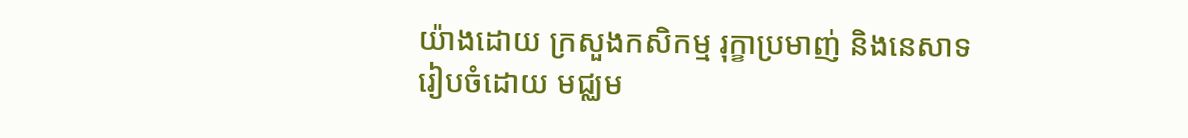យ៉ាងដោយ ក្រសួងកសិកម្ម រុក្ខាប្រមាញ់ និងនេសាទ
រៀបចំដោយ មជ្ឈម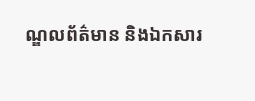ណ្ឌលព័ត៌មាន និងឯកសារ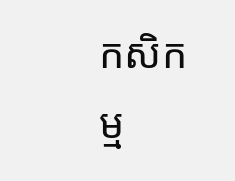កសិកម្ម